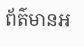ព័ត៌មានអ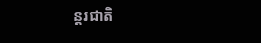ន្តរជាតិ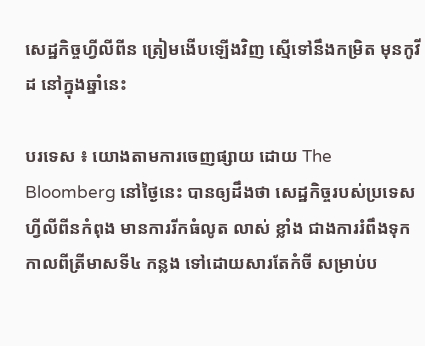សេដ្ឋកិច្ចហ្វីលីពីន ត្រៀមងើបឡើងវិញ ស្មើទៅនឹងកម្រិត មុនកូវីដ នៅក្នុងឆ្នាំនេះ

បរទេស ៖ យោងតាមការចេញផ្សាយ ដោយ The Bloomberg នៅថ្ងៃនេះ បានឲ្យដឹងថា សេដ្ឋកិច្ចរបស់ប្រទេស ហ្វីលីពីនកំពុង មានការរីកធំលូត លាស់ ខ្លាំង ជាងការរំពឹងទុក កាលពីត្រីមាសទី៤ កន្លង ទៅដោយសារតែកំចី សម្រាប់ប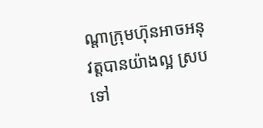ណ្តាក្រុមហ៊ុនអាចអនុវត្តបានយ៉ាងល្អ ស្របទៅ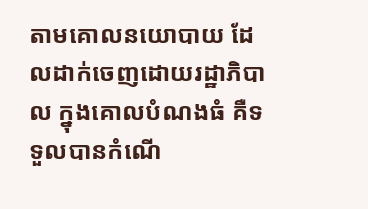តាមគោលនយោបាយ ដែលដាក់ចេញដោយរដ្ឋាភិបាល ក្នុងគោលបំណងធំ គឺទទួលបានកំណើ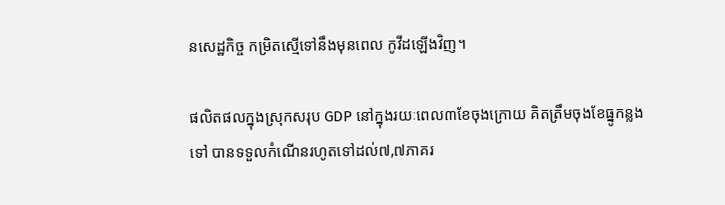នសេដ្ឋកិច្ច កម្រិតស្មើទៅនឹងមុនពេល កូវីដឡើងវិញ។

ផលិតផលក្នុងស្រុកសរុប GDP នៅក្នុងរយៈពេល៣ខែចុងក្រោយ គិតត្រឹមចុងខែធ្នូកន្លងទៅ បានទទួលកំណើនរហូតទៅដល់៧,៧ភាគរ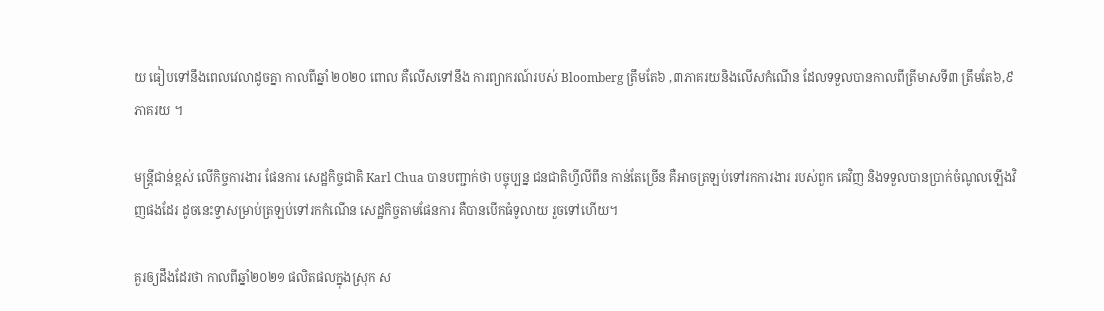យ ធៀបទៅនឹងពេលវេលាដូចគ្នា កាលពីឆ្នាំ ២០២០ ពោល គឺលើសទៅនឹង ការព្យាករណ៍របស់ Bloomberg ត្រឹមតែ៦ ,៣ភាគរយនិងលើសកំណើន ដែលទទួលបានកាលពីត្រីមាសទី៣ ត្រឹមតែ៦,៩ភាគរយ ។

មន្ត្រីជាន់ខ្ពស់ លើកិច្ចការងារ ផែនការ សេដ្ឋកិច្ចជាតិ Karl Chua បានបញ្ជាក់ថា បច្ចុប្បន្ន ជនជាតិហ្វីលីពីន កាន់តែច្រើន គឺអាចត្រឡប់ទៅរកការងារ របស់ពួក គេវិញ និងទទួលបានប្រាក់ចំណូលឡើងវិញផងដែរ ដូចនេះទ្វាសម្រាប់ត្រឡប់ទៅរកកំណើន សេដ្ឋកិច្ចតាមផែនការ គឺបានបើកធំទូលាយ រួចទៅហើយ។

គួរឲ្យដឹងដែរថា កាលពីឆ្នាំ២០២១ ផលិតផលក្នុងស្រុក ស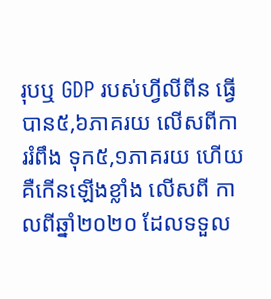រុបឬ GDP របស់ហ្វីលីពីន ធ្វើបាន៥,៦ភាគរយ លើសពីការរំពឹង ទុក៥,១ភាគរយ ហើយគឺកើនឡើងខ្លាំង លើសពី កាលពីឆ្នាំ២០២០ ដែលទទួល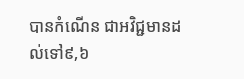បានកំណើន ជាអវិជ្ជមានដល់ទៅ៩,៦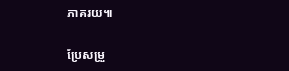ភាគរយ៕

ប្រែសម្រួ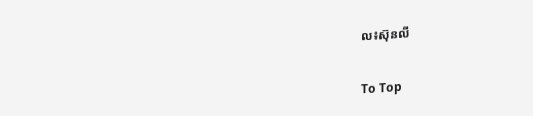ល៖ស៊ុនលី

To Top